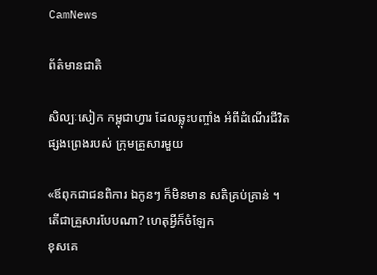CamNews

ព័ត៌មានជាតិ

សិល្បៈសៀក កម្ពុជាហ្វារ ដែលឆ្លុះបញ្ចាំង អំពីដំណើរជីវិត ផ្សងព្រេងរបស់ ក្រុមគ្រួសារមួយ

«ឪពុកជាជនពិការ ឯកូនៗ ក៏មិនមាន សតិគ្រប់គ្រាន់ ។ តើជាគ្រួសារបែបណា? ហេតុអ្វីក៏ចំឡែក
ខុសគេ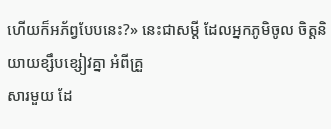ហើយក៏អភ័ព្វបែបនេះ?» នេះជាសម្តី ដែលអ្នកភូមិចូល ចិត្តនិយាយខ្សឹបខ្សៀវគ្នា អំពីគ្រួ
សារមួយ ដែ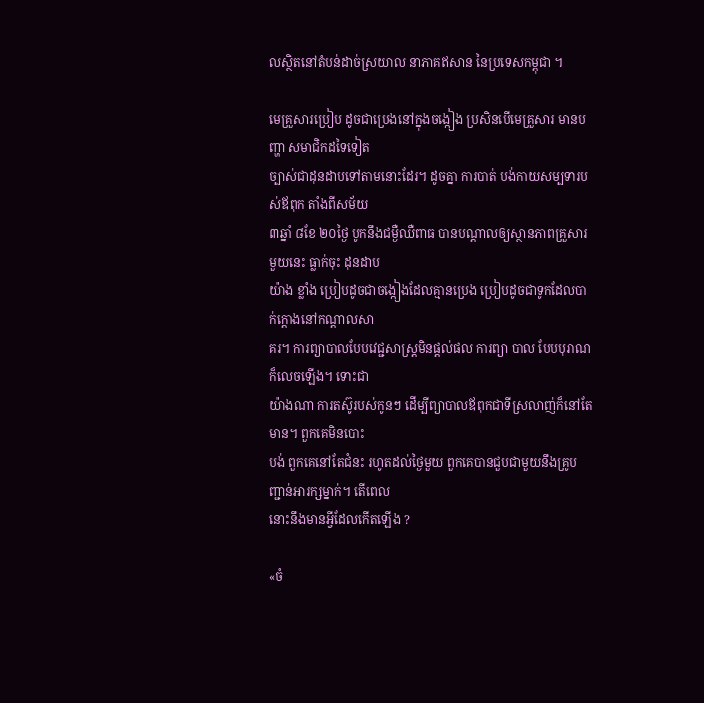លស្ថិតនៅតំបន់ដាច់ស្រយាល នាភាគឥសាន នៃប្រទេសកម្ពុជា ។

មេគ្រួសារប្រៀប ដូចជាប្រេងនៅក្នុងចង្កៀង ប្រសិនបើមេគ្រួសារ មានបញ្ហា សមាជិកដទៃទៀត
ច្បាស់ជាដុនដាបទៅតាមនោះដែរ។ ដូចគ្នា ការបាត់ បង់កាយសម្បទារបស់ឪពុក តាំងពីសម័យ
៣ឆ្នាំ ៨ខែ ២០ថ្ងៃ បូកនឹងជម្ងឺឈឺពាធ បានបណ្តាលឲ្យស្ថានភាពគ្រួសារមួយនេះ ធ្លាក់ចុះ ដុនដាប
យ៉ាង ខ្លាំង ប្រៀបដូចជាចង្កៀងដែលគ្មានប្រេង ប្រៀបដូចជាទូកដែលបាក់ក្តោងនៅកណ្តាលសា
គរ។ ការព្យាបាលបែបវេជ្ជសាស្ត្រមិនផ្តល់ផល ការព្យា បាល បែបបុរាណក៏លេចឡើង។ ទោះជា
យ៉ាងណា ការតស៊ូរបស់កូនៗ ដើម្បីព្យាបាលឪពុកជាទីស្រលាញ់ក៏នៅតែមាន។ ពួកគេមិនបោះ
បង់ ពួកគេនៅតែជំនះ រហូតដល់ថ្ងៃមួយ ពួកគេបានជួបជាមួយនឹងគ្រូបញ្ជាន់អារក្សម្នាក់។ តើពេល
នោះនឹងមានអ្វីដែលកើតឡើង ?

«ចំ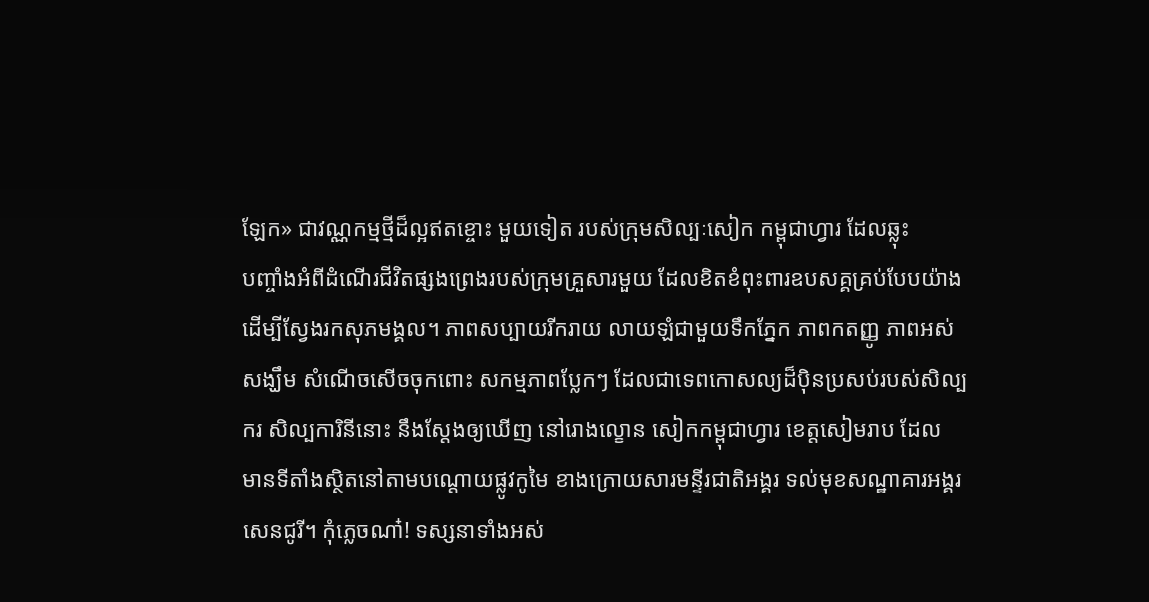ឡែក» ជាវណ្ណកម្មថ្មីដ៏ល្អឥតខ្ចោះ មួយទៀត របស់ក្រុមសិល្បៈសៀក កម្ពុជាហ្វារ ដែលឆ្លុះ
បញ្ចាំងអំពីដំណើរជីវិតផ្សងព្រេងរបស់ក្រុមគ្រួសារមួយ ដែលខិតខំពុះពារឧបសគ្គគ្រប់បែបយ៉ាង
ដើម្បីស្វែងរកសុភមង្គល។ ភាពសប្បាយរីករាយ លាយឡំជាមួយទឹកភ្នែក ភាពកតញ្ញូ ភាពអស់
សង្ឃឹម សំណើចសើចចុកពោះ សកម្មភាពប្លែកៗ ដែលជាទេពកោសល្យដ៏ប៉ិនប្រសប់របស់សិល្ប
ករ សិល្បការិនីនោះ នឹងស្តែងឲ្យឃើញ នៅរោងល្ខោន សៀកកម្ពុជាហ្វារ ខេត្តសៀមរាប ដែល
មានទីតាំងស្ថិតនៅតាមបណ្តោយផ្លូវកូមៃ ខាងក្រោយសារមន្ទីរជាតិអង្គរ ទល់មុខសណ្ឋាគារអង្គរ
សេនជូរី។ កុំភ្លេចណា៎! ទស្សនាទាំងអស់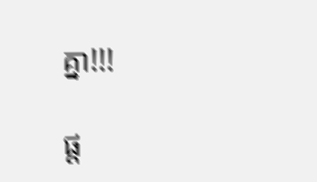គ្នា!!!

ផ្ត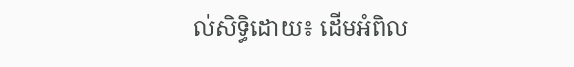ល់សិទ្ធិដោយ៖ ដើមអំពិល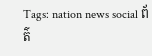Tags: nation news social ព័ត៌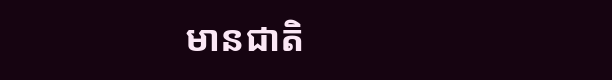មានជាតិ